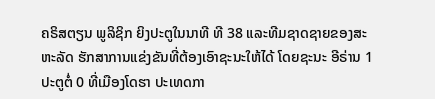ຄຣິສຕຽນ ພູລິຊິກ ຍິງປະຕູໃນນາທີ ທີ 38 ແລະທີມຊາດຊາຍຂອງສະຫະລັດ ຮັກສາການແຂ່ງຂັນທີ່ຕ້ອງເອົາຊະນະໃຫ້ໄດ້ ໂດຍຊະນະ ອີຣ່ານ 1 ປະຕູຕໍ່ 0 ທີ່ເມືອງໂດຮາ ປະເທດກາ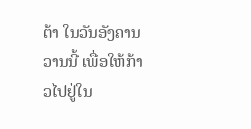ຕ້າ ໃນວັນອັງຄານວານນີ້ ເພື່ອໃຫ້ກ້າວໄປຢູ່ໃນ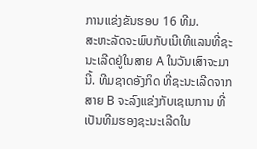ການແຂ່ງຂັນຮອບ 16 ທີມ.
ສະຫະລັດຈະພົບກັບເນີເທີແລນທີ່ຊະນະເລີດຢູ່ໃນສາຍ A ໃນວັນເສົາຈະມານີ້. ທີມຊາດອັງກິດ ທີ່ຊະນະເລີດຈາກສາຍ B ຈະລົງແຂ່ງກັບເຊເນການ ທີ່ເປັນທີມຮອງຊະນະເລີດໃນ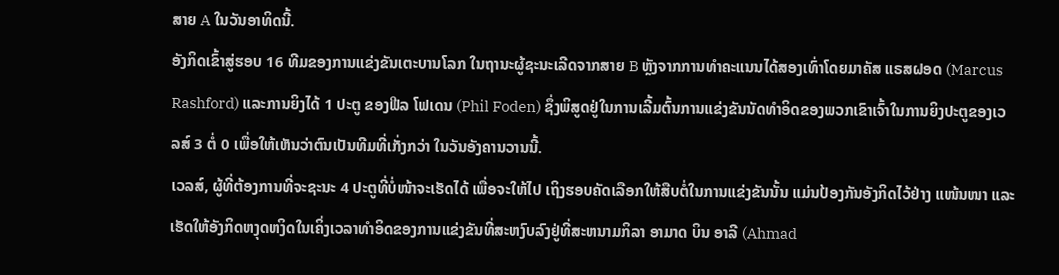ສາຍ A ໃນວັນອາທິດນີ້.
ອັງກິດເຂົ້າສູ່ຮອບ 16 ທີມຂອງການແຂ່ງຂັນເຕະບານໂລກ ໃນຖານະຜູ້ຊະນະເລີດຈາກສາຍ B ຫຼັງຈາກການທຳຄະແນນໄດ້ສອງເທົ່າໂດຍມາຄັສ ແຣສຝອດ (Marcus Rashford) ແລະການຍິງໄດ້ 1 ປະຕູ ຂອງຟີລ ໂຟເດນ (Phil Foden) ຊຶ່ງພິສູດຢູ່ໃນການເລີ້ມຕົ້ນການແຂ່ງຂັນນັດທຳອິດຂອງພວກເຂົາເຈົ້າໃນການຍິງປະຕູຂອງເວລສ໌ 3 ຕໍ່ 0 ເພື່ອໃຫ້ເຫັນວ່າຕົນເປັນທີມທີ່ເກັ່ງກວ່າ ໃນວັນອັງຄານວານນີ້.
ເວລສ໌, ຜູ້ທີ່ຕ້ອງການທີ່ຈະຊະນະ 4 ປະຕູທີ່ບໍ່ໜ້າຈະເຮັດໄດ້ ເພື່ອຈະໃຫ້ໄປ ເຖິງຮອບຄັດເລືອກໃຫ້ສືບຕໍ່ໃນການແຂ່ງຂັນນັ້ນ ແມ່ນປ້ອງກັນອັງກິດໄວ້ຢ່າງ ແໜ້ນໜາ ແລະເຮັດໃຫ້ອັງກິດຫງຸດຫງິດໃນເຄິ່ງເວລາທໍາອິດຂອງການແຂ່ງຂັນທີ່ສະຫງົບລົງຢູ່ທີ່ສະຫນາມກິລາ ອາມາດ ບິນ ອາລີ (Ahmad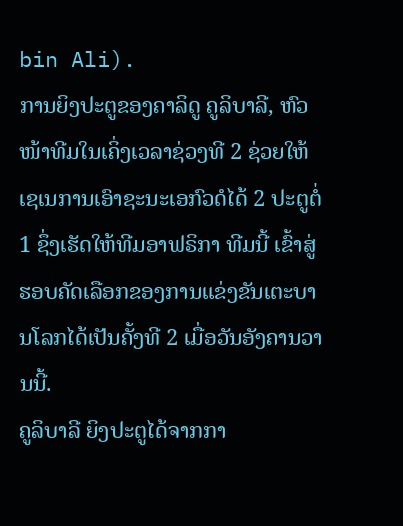bin Ali).
ການຍິງປະຕູຂອງຄາລິດູ ຄູລິບາລີ, ຫົວໜ້າທີມໃນເຄິ່ງເວລາຊ່ວງທີ 2 ຊ່ວຍໃຫ້ເຊເນການເອົາຊະນະເອກົວດໍໄດ້ 2 ປະຕູຕໍ່ 1 ຊຶ່ງເຮັດໃຫ້ທີມອາຟຣິກາ ທີມນີ້ ເຂົ້າສູ່ຮອບຄັດເລືອກຂອງການແຂ່ງຂັນເຕະບານໂລກໄດ້ເປັນຄັ້ງທີ 2 ເມື່ອວັນອັງຄານວານນີ້.
ຄູລິບາລີ ຍິງປະຕູໄດ້ຈາກກາ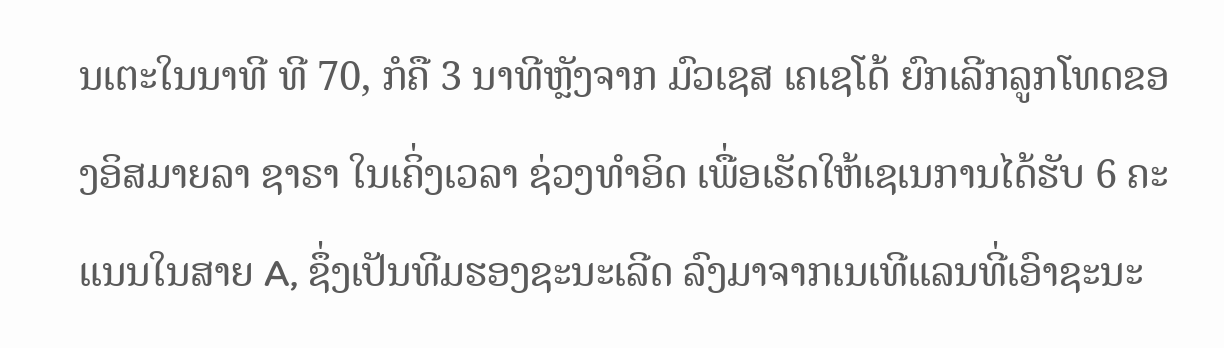ນເຕະໃນນາທີ ທີ 70, ກໍຄື 3 ນາທີຫຼັງຈາກ ມົວເຊສ ເຄເຊໂດ້ ຍົກເລີກລູກໂທດຂອງອິສມາຍລາ ຊາຣາ ໃນເຄິ່ງເວລາ ຊ່ວງທຳອິດ ເພື່ອເຮັດໃຫ້ເຊເນການໄດ້ຮັບ 6 ຄະແນນໃນສາຍ A, ຊຶ່ງເປັນທີມຮອງຊະນະເລີດ ລົງມາຈາກເນເທີແລນທີ່ເອົາຊະນະ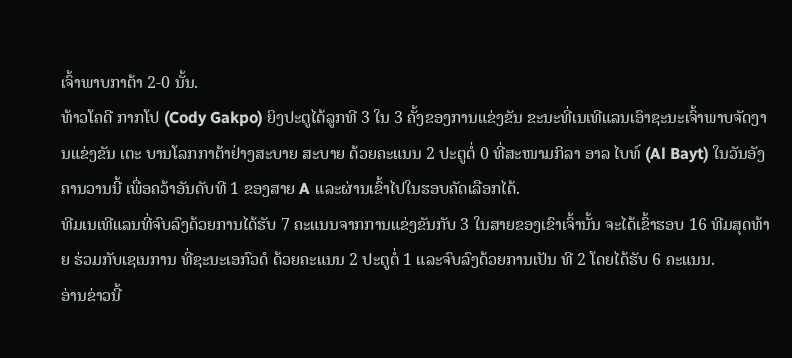ເຈົ້າພາບກາຕ້າ 2-0 ນັ້ນ.
ທ້າວໂຄດີ ກາກໂປ (Cody Gakpo) ຍິງປະຕູໄດ້ລູກທີ 3 ໃນ 3 ຄັ້ງຂອງການແຂ່ງຂັນ ຂະນະທີ່ເນເທີແລນເອົາຊະນະເຈົ້າພາບຈັດງານແຂ່ງຂັນ ເຕະ ບານໂລກກາຕ້າຢ່າງສະບາຍ ສະບາຍ ດ້ວຍຄະແນນ 2 ປະຕູຕໍ່ 0 ທີ່ສະໜາມກິລາ ອາລ ໄບທ໌ (Al Bayt) ໃນວັນອັງຄານວານນີ້ ເພື່ອຄວ້າອັນດັບທີ 1 ຂອງສາຍ A ແລະຜ່ານເຂົ້າໄປໃນຮອບຄັດເລືອກໄດ້.
ທີມເນເທີແລນທີ່ຈົບລົງດ້ວຍການໄດ້ຮັບ 7 ຄະແນນຈາກການແຂ່ງຂັນກັບ 3 ໃນສາຍຂອງເຂົາເຈົ້ານັ້ນ ຈະໄດ້ເຂົ້າຮອບ 16 ທີມສຸດທ້າຍ ຮ່ວມກັບເຊເນການ ທີ່ຊະນະເອກົວດໍ ດ້ວຍຄະແນນ 2 ປະຕູຕໍ່ 1 ແລະຈົບລົງດ້ວຍການເປັນ ທີ 2 ໂດຍໄດ້ຮັບ 6 ຄະແນນ.
ອ່ານຂ່າວນີ້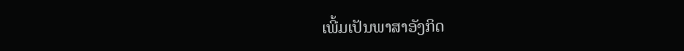ເພີ້ມເປັນພາສາອັງກິດ